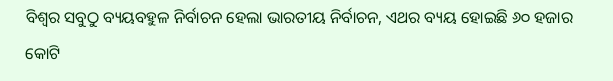ବିଶ୍ୱର ସବୁଠୁ ବ୍ୟୟବହୁଳ ନିର୍ବାଚନ ହେଲା ଭାରତୀୟ ନିର୍ବାଚନ, ଏଥର ବ୍ୟୟ ହୋଇଛି ୬୦ ହଜାର କୋଟି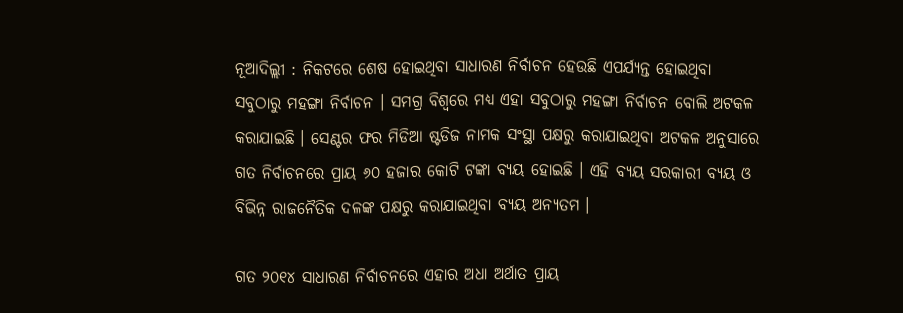ନୂଆଦିଲ୍ଲୀ : ନିକଟରେ ଶେଷ ହୋଇଥିବା ସାଧାରଣ ନିର୍ବାଚନ ହେଉଛି ଏପର୍ଯ୍ୟନ୍ତ ହୋଇଥିବା ସବୁଠାରୁ ମହଙ୍ଗା ନିର୍ବାଚନ । ସମଗ୍ର ବିଶ୍ୱରେ ମଧ୍ୟ ଏହା ସବୁଠାରୁ ମହଙ୍ଗା ନିର୍ବାଚନ ବୋଲି ଅଟକଳ କରାଯାଇଛି । ସେଣ୍ଟର ଫର ମିଡିଆ ଷ୍ଟଡିଜ ନାମକ ସଂସ୍ଥା ପକ୍ଷରୁ କରାଯାଇଥିବା ଅଟକଳ ଅନୁସାରେ ଗତ ନିର୍ବାଚନରେ ପ୍ରାୟ ୬୦ ହଜାର କୋଟି ଟଙ୍କା ବ୍ୟୟ ହୋଇଛି । ଏହି ବ୍ୟୟ ସରକାରୀ ବ୍ୟୟ ଓ ବିଭିନ୍ନ ରାଜନୈତିକ ଦଳଙ୍କ ପକ୍ଷରୁ କରାଯାଇଥିବା ବ୍ୟୟ ଅନ୍ୟତମ ।

ଗତ ୨୦୧୪ ସାଧାରଣ ନିର୍ବାଚନରେ ଏହାର ଅଧା ଅର୍ଥାତ ପ୍ରାୟ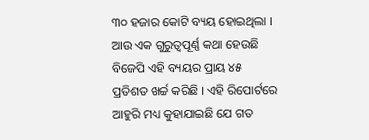୩୦ ହଜାର କୋଟି ବ୍ୟୟ ହୋଇଥିଲା । ଆଉ ଏକ ଗୁରୁତ୍ୱପୂର୍ଣ୍ଣ କଥା ହେଉଛି ବିଜେପି ଏହି ବ୍ୟୟର ପ୍ରାୟ ୪୫ ପ୍ରତିଶତ ଖର୍ଚ୍ଚ କରିଛି । ଏହି ରିପୋର୍ଟରେ ଆହୁରି ମଧ୍ୟ କୁହାଯାଇଛି ଯେ ଗତ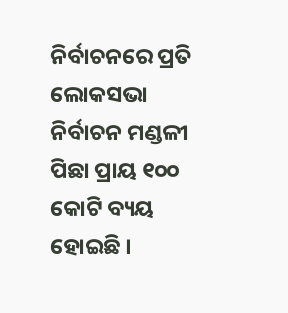ନିର୍ବାଚନରେ ପ୍ରତି ଲୋକସଭା ନିର୍ବାଚନ ମଣ୍ଡଳୀ ପିଛା ପ୍ରାୟ ୧୦୦ କୋଟି ବ୍ୟୟ ହୋଇଛି ।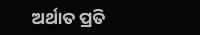ଅର୍ଥାତ ପ୍ରତି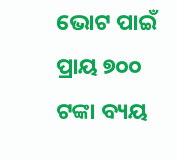ଭୋଟ ପାଇଁ ପ୍ରାୟ ୭୦୦ ଟଙ୍କା ବ୍ୟୟ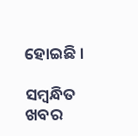ହୋଇଛି ।

ସମ୍ବନ୍ଧିତ ଖବର